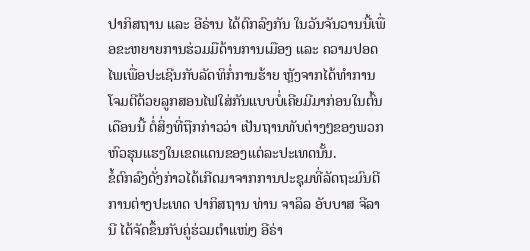ປາກິສຖານ ແລະ ອີຣ່ານ ໄດ້ຕົກລົງກັນ ໃນວັນຈັນວານນີ້ເພື່ອຂະຫຍາຍການຮ່ວມມືດ້ານການເມືອງ ແລະ ຄວາມປອດໄພເພື່ອປະເຊີນກັບລັດທິກໍ່ການຮ້າຍ ຫຼັງຈາກໄດ້ທຳການໂຈມຕີດ້ວຍລູກສອນໄຟໃສ່ກັນແບບບໍ່ເຄີຍມີມາກ່ອນໃນຕົ້ນເດືອນນີ້ ຕໍ່ສິ່ງທີ່ຖືກກ່າວວ່າ ເປັນຖານທັບຕ່າງໆຂອງພວກຫົວຮຸນແຮງໃນເຂດແດນຂອງແຕ່ລະປະເທດນັ້ນ.
ຂໍ້ຕົກລົງດັ່ງກ່າວໄດ້ເກີດມາຈາກການປະຊຸມທີ່ລັດຖະມົນຕີການຕ່າງປະເທດ ປາກິສຖານ ທ່ານ ຈາລິລ ອັບບາສ ຈີລານີ ໄດ້ຈັດຂຶ້ນກັບຄູ່ຮ່ວມຕຳແໜ່ງ ອີຣ່າ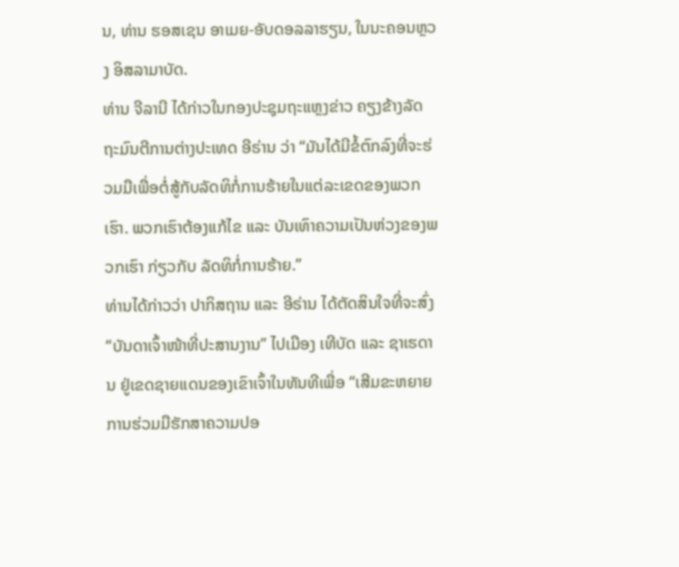ນ, ທ່ານ ຮອສເຊນ ອາເມຍ-ອັບດອລລາຮຽນ, ໃນນະຄອນຫຼວງ ອິສລາມາບັດ.
ທ່ານ ຈີລານີ ໄດ້ກ່າວໃນກອງປະຊຸມຖະແຫຼງຂ່າວ ຄຽງຂ້າງລັດຖະມົນຕີການຕ່າງປະເທດ ອີຣ່ານ ວ່າ “ມັນໄດ້ມີຂໍ້ຕົກລົງທີ່ຈະຮ່ວມມືເພື່ອຕໍ່ສູ້ກັບລັດທິກໍ່ການຮ້າຍໃນແຕ່ລະເຂດຂອງພວກເຮົາ. ພວກເຮົາຕ້ອງແກ້ໄຂ ແລະ ບັນເທົາຄວາມເປັນຫ່ວງຂອງພວກເຮົາ ກ່ຽວກັບ ລັດທິກໍ່ການຮ້າຍ.”
ທ່ານໄດ້ກ່າວວ່າ ປາກິສຖານ ແລະ ອີຣ່ານ ໄດ້ຕັດສິນໃຈທີ່ຈະສົ່ງ “ບັນດາເຈົ້າໜ້າທີ່ປະສານງານ” ໄປເມືອງ ເທີບັດ ແລະ ຊາເຮດານ ຢູ່ເຂດຊາຍແດນຂອງເຂົາເຈົ້າໃນທັນທີເພື່ອ “ເສີມຂະຫຍາຍການຮ່ວມມືຮັກສາຄວາມປອ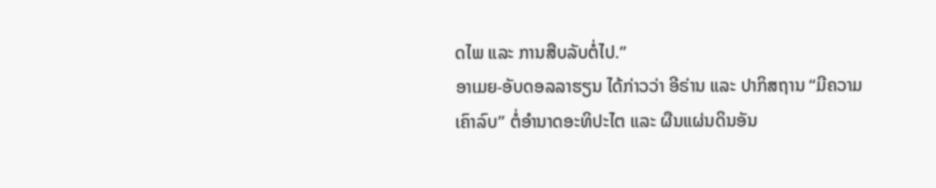ດໄພ ແລະ ການສືບລັບຕໍ່ໄປ.”
ອາເມຍ-ອັບດອລລາຮຽນ ໄດ້ກ່າວວ່າ ອີຣ່ານ ແລະ ປາກິສຖານ “ມີຄວາມເຄົາລົບ” ຕໍ່ອຳນາດອະທິປະໄຕ ແລະ ຜືນແຜ່ນດິນອັນ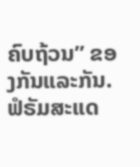ຄົບຖ້ວນ” ຂອງກັນແລະກັນ.
ຟໍຣັມສະແດ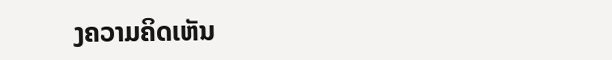ງຄວາມຄິດເຫັນ